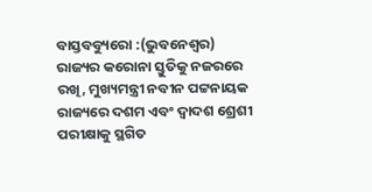ବାସ୍ତବବ୍ୟୁରୋ :(ଭୁବନେଶ୍ବର) ରାଜ୍ୟର କରୋନା ସ୍ତୁତିକୁ ନଜରରେ ରଖି, ମୁଖ୍ୟମନ୍ତ୍ରୀ ନବୀନ ପଟ୍ଟନାୟକ ରାଜ୍ୟରେ ଦଶମ ଏବଂ ଦ୍ବାଦଶ ଶ୍ରେଶୀ ପରୀକ୍ଷାକୁ ସ୍ଥଗିତ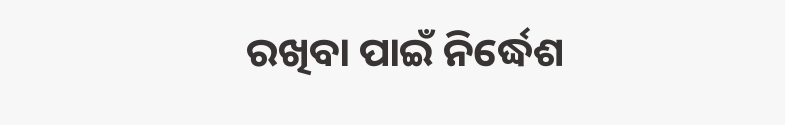ରଖିବା ପାଇଁ ନିର୍ଦ୍ଧେଶ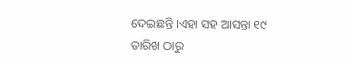ଦେଇଛନ୍ତି ।ଏହା ସହ ଆସନ୍ତା ୧୯ ତାରିଖ ଠାରୁ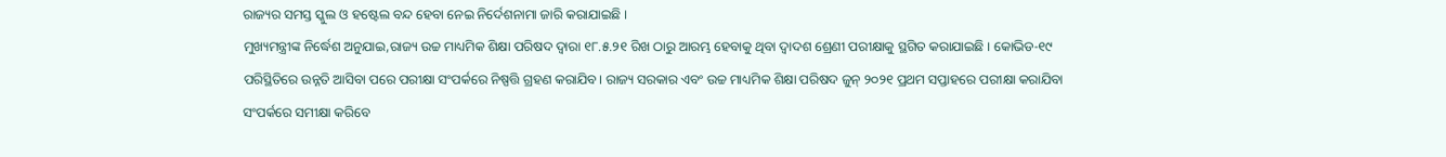ରାଜ୍ୟର ସମସ୍ତ ସ୍କୁଲ ଓ ହଷ୍ଟେଲ ବନ୍ଦ ହେବା ନେଇ ନିର୍ଦେଶନାମା ଜାରି କରାଯାଇଛି ।
ମୁଖ୍ୟମନ୍ତ୍ରୀଙ୍କ ନିର୍ଦ୍ଧେଶ ଅନୁଯାଇ,ରାଜ୍ୟ ଉଚ୍ଚ ମାଧ୍ୟମିକ ଶିକ୍ଷା ପରିଷଦ ଦ୍ବାରା ୧୮.୫.୨୧ ରିଖ ଠାରୁ ଆରମ୍ଭ ହେବାକୁ ଥିବା ଦ୍ବାଦଶ ଶ୍ରେଣୀ ପରୀକ୍ଷାକୁ ସ୍ଥଗିତ କରାଯାଇଛି । କୋଭିଡ-୧୯ ପରିସ୍ଥିତିରେ ଉନ୍ନତି ଆସିବା ପରେ ପରୀକ୍ଷା ସଂପର୍କରେ ନିଷ୍ପତ୍ତି ଗ୍ରହଣ କରାଯିବ। ରାଜ୍ୟ ସରକାର ଏବଂ ଉଚ୍ଚ ମାଧ୍ୟମିକ ଶିକ୍ଷା ପରିଷଦ ଜୁନ୍ ୨୦୨୧ ପ୍ରଥମ ସପ୍ତାହରେ ପରୀକ୍ଷା କରାଯିବା ସଂପର୍କରେ ସମୀକ୍ଷା କରିବେ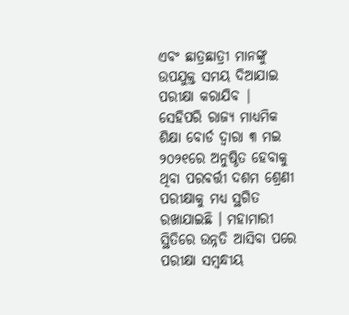ଏବଂ ଛାତ୍ରଛାତ୍ରୀ ମାନଙ୍କୁ ଉପଯୁକ୍ତ ସମୟ ଦିଆଯାଇ ପରୀକ୍ଷା କରାଯିବ |
ସେହିପରି ରାଜ୍ୟ ମାଧ୍ୟମିକ ଶିକ୍ଷା ବୋର୍ଡ ଦ୍ବାରା ୩ ମଇ ୨୦୨୧ରେ ଅନୁଷ୍ଠିତ ହେବାକୁ ଥିବା ପରବର୍ତ୍ତୀ ଦଶମ ଶ୍ରେଣୀ ପରୀକ୍ଷାକୁ ମଧ୍ୟ ସ୍ଥଗିତ ରଖାଯାଇଛି । ମହାମାରୀ ସ୍ଥିତିରେ ଉନ୍ନତି ଆସିବା ପରେ ପରୀକ୍ଷା ସମ୍ବନ୍ଧୀୟ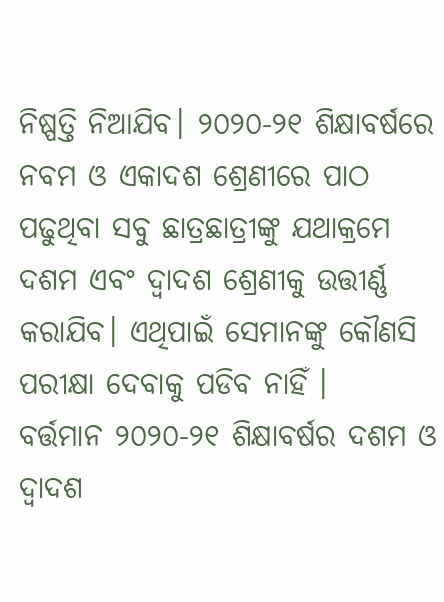ନିଷ୍ପତ୍ତି ନିଆଯିବ। ୨୦୨୦-୨୧ ଶିକ୍ଷାବର୍ଷରେ ନବମ ଓ ଏକାଦଶ ଶ୍ରେଣୀରେ ପାଠ ପଢୁଥିବା ସବୁ ଛାତ୍ରଛାତ୍ରୀଙ୍କୁ ଯଥାକ୍ରମେ ଦଶମ ଏବଂ ଦ୍ବାଦଶ ଶ୍ରେଣୀକୁ ଉତ୍ତୀର୍ଣ୍ଣ କରାଯିବ। ଏଥିପାଇଁ ସେମାନଙ୍କୁ କୌଣସି ପରୀକ୍ଷା ଦେବାକୁ ପଡିବ ନାହିଁ ।
ବର୍ତ୍ତମାନ ୨୦୨୦-୨୧ ଶିକ୍ଷାବର୍ଷର ଦଶମ ଓ ଦ୍ବାଦଶ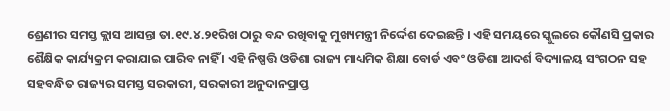ଶ୍ରେଣୀର ସମସ୍ତ କ୍ଲାସ ଆସନ୍ତା ତା.୧୯.୪.୨୧ରିଖ ଠାରୁ ବନ୍ଦ ରଖିବାକୁ ମୁଖ୍ୟମନ୍ତ୍ରୀ ନିର୍ଦ୍ଦେଶ ଦେଇଛନ୍ତି । ଏହି ସମୟରେ ସ୍କୁଲରେ କୌଣସି ପ୍ରକାର ଶୈକ୍ଷିକ କାର୍ଯ୍ୟକ୍ରମ କରାଯାଇ ପାରିବ ନାହିଁ । ଏହି ନିଷ୍ପତ୍ତି ଓଡିଶା ରାଜ୍ୟ ମାଧ୍ୟମିକ ଶିକ୍ଷା ବୋର୍ଡ ଏବଂ ଓଡିଶା ଆଦର୍ଶ ବିଦ୍ୟାଳୟ ସଂଗଠନ ସହ ସହବନ୍ଧିତ ରାଜ୍ୟର ସମସ୍ତ ସରକାରୀ, ସରକାରୀ ଅନୁଦାନପ୍ରାପ୍ତ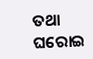ତଥା ଘରୋଇ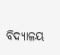ବିଦ୍ୟାଳୟ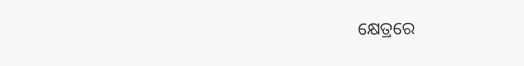କ୍ଷେତ୍ରରେ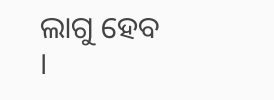ଲାଗୁ ହେବ ।